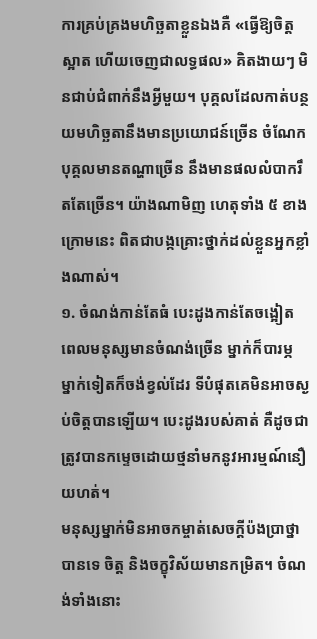ការគ្រប់គ្រងមហិច្ឆតាខ្លួនឯងគឺ «ធ្វើឱ្យចិត្តស្អាត ហើយចេញជាលទ្ធផល» គិតងាយៗ មិនជាប់ជំពាក់នឹងអ្វីមួយ។ បុគ្គលដែលកាត់បន្ថយមហិច្ឆតានឹងមានប្រយោជន៍ច្រើន ចំណែកបុគ្គលមានតណ្ហាច្រើន នឹងមានផលលំបាករឹតតែច្រើន។ យ៉ាងណាមិញ ហេតុទាំង ៥ ខាងក្រោមនេះ ពិតជាបង្កគ្រោះថ្នាក់ដល់ខ្លួនអ្នកខ្លាំងណាស់។
១. ចំណង់កាន់តែធំ បេះដូងកាន់តែចង្អៀត
ពេលមនុស្សមានចំណង់ច្រើន ម្នាក់ក៏បារម្ភ ម្នាក់ទៀតក៏ចង់ខ្វល់ដែរ ទីបំផុតគេមិនអាចស្ងប់ចិត្តបានឡើយ។ បេះដូងរបស់គាត់ គឺដូចជាត្រូវបានកម្ទេចដោយថ្មនាំមកនូវអារម្មណ៍នឿយហត់។
មនុស្សម្នាក់មិនអាចកម្ចាត់សេចក្តីប៉ងប្រាថ្នាបានទេ ចិត្ត និងចក្ខុវិស័យមានកម្រិត។ ចំណង់ទាំងនោះ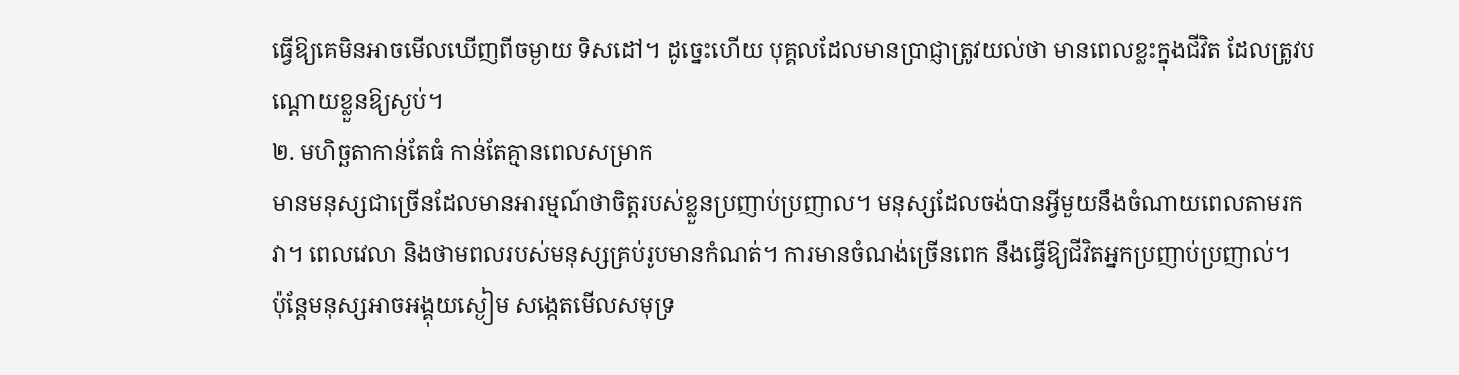ធ្វើឱ្យគេមិនអាចមើលឃើញពីចម្ងាយ ទិសដៅ។ ដូច្នេះហើយ បុគ្គលដែលមានប្រាជ្ញាត្រូវយល់ថា មានពេលខ្លះក្នុងជីវិត ដែលត្រូវបណ្តោយខ្លួនឱ្យស្ងប់។
២. មហិច្ឆតាកាន់តែធំ កាន់តែគ្មានពេលសម្រាក
មានមនុស្សជាច្រើនដែលមានអារម្មណ៍ថាចិត្តរបស់ខ្លួនប្រញាប់ប្រញាល។ មនុស្សដែលចង់បានអ្វីមួយនឹងចំណាយពេលតាមរកវា។ ពេលវេលា និងថាមពលរបស់មនុស្សគ្រប់រូបមានកំណត់។ ការមានចំណង់ច្រើនពេក នឹងធ្វើឱ្យជីវិតអ្នកប្រញាប់ប្រញាល់។
ប៉ុន្តែមនុស្សអាចអង្គុយស្ងៀម សង្កេតមើលសមុទ្រ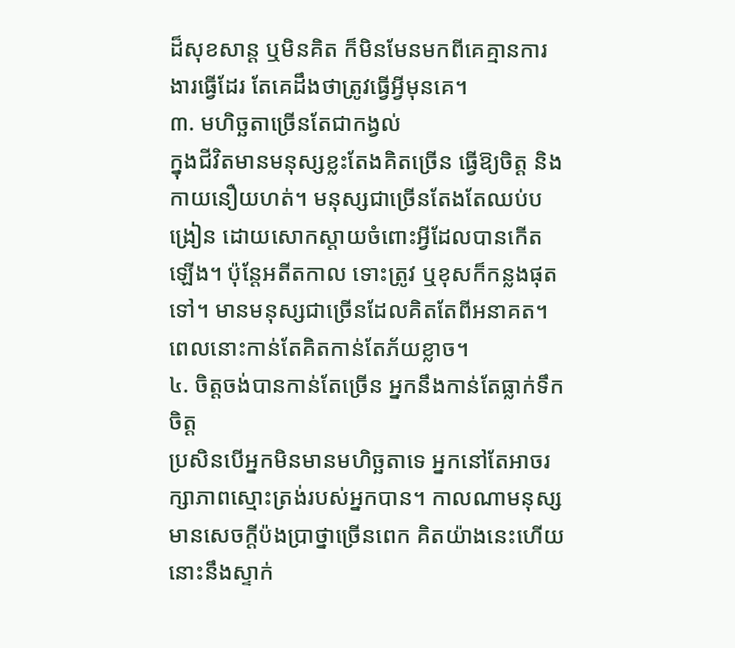ដ៏សុខសាន្ត ឬមិនគិត ក៏មិនមែនមកពីគេគ្មានការងារធ្វើដែរ តែគេដឹងថាត្រូវធ្វើអ្វីមុនគេ។
៣. មហិច្ឆតាច្រើនតែជាកង្វល់
ក្នុងជីវិតមានមនុស្សខ្លះតែងគិតច្រើន ធ្វើឱ្យចិត្ត និងកាយនឿយហត់។ មនុស្សជាច្រើនតែងតែឈប់បង្រៀន ដោយសោកស្តាយចំពោះអ្វីដែលបានកើតឡើង។ ប៉ុន្តែអតីតកាល ទោះត្រូវ ឬខុសក៏កន្លងផុតទៅ។ មានមនុស្សជាច្រើនដែលគិតតែពីអនាគត។ ពេលនោះកាន់តែគិតកាន់តែភ័យខ្លាច។
៤. ចិត្តចង់បានកាន់តែច្រើន អ្នកនឹងកាន់តែធ្លាក់ទឹកចិត្ត
ប្រសិនបើអ្នកមិនមានមហិច្ឆតាទេ អ្នកនៅតែអាចរក្សាភាពស្មោះត្រង់របស់អ្នកបាន។ កាលណាមនុស្សមានសេចក្ដីប៉ងប្រាថ្នាច្រើនពេក គិតយ៉ាងនេះហើយ នោះនឹងស្ទាក់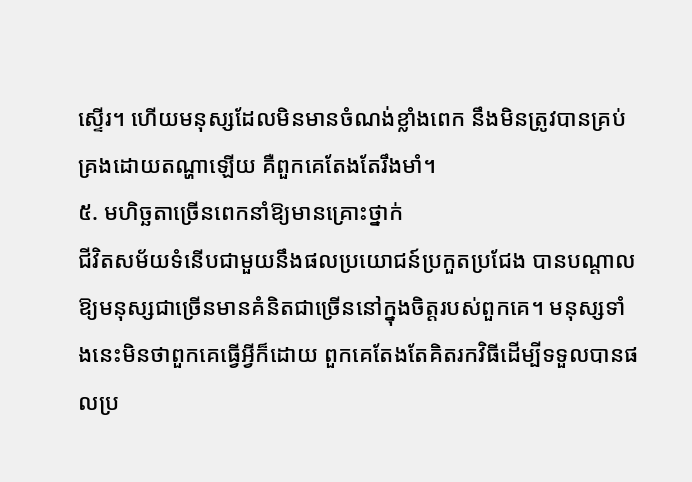ស្ទើរ។ ហើយមនុស្សដែលមិនមានចំណង់ខ្លាំងពេក នឹងមិនត្រូវបានគ្រប់គ្រងដោយតណ្ហាឡើយ គឺពួកគេតែងតែរឹងមាំ។
៥. មហិច្ឆតាច្រើនពេកនាំឱ្យមានគ្រោះថ្នាក់
ជីវិតសម័យទំនើបជាមួយនឹងផលប្រយោជន៍ប្រកួតប្រជែង បានបណ្តាលឱ្យមនុស្សជាច្រើនមានគំនិតជាច្រើននៅក្នុងចិត្តរបស់ពួកគេ។ មនុស្សទាំងនេះមិនថាពួកគេធ្វើអ្វីក៏ដោយ ពួកគេតែងតែគិតរកវិធីដើម្បីទទួលបានផលប្រ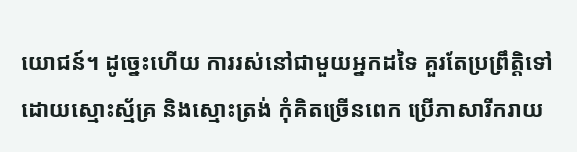យោជន៍។ ដូច្នេះហើយ ការរស់នៅជាមួយអ្នកដទៃ គួរតែប្រព្រឹត្តិទៅដោយស្មោះស្ម័គ្រ និងស្មោះត្រង់ កុំគិតច្រើនពេក ប្រើភាសារីករាយ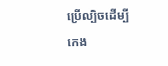ប្រើល្បិចដើម្បីកេង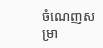ចំណេញសម្រា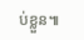ប់ខ្លួន៕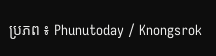ប្រភព ៖ Phunutoday / Knongsrok